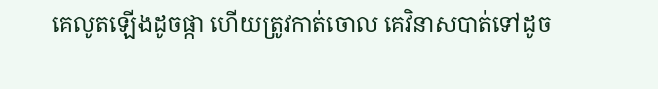គេលូតឡើងដូចផ្កា ហើយត្រូវកាត់ចោល គេវិនាសបាត់ទៅដូច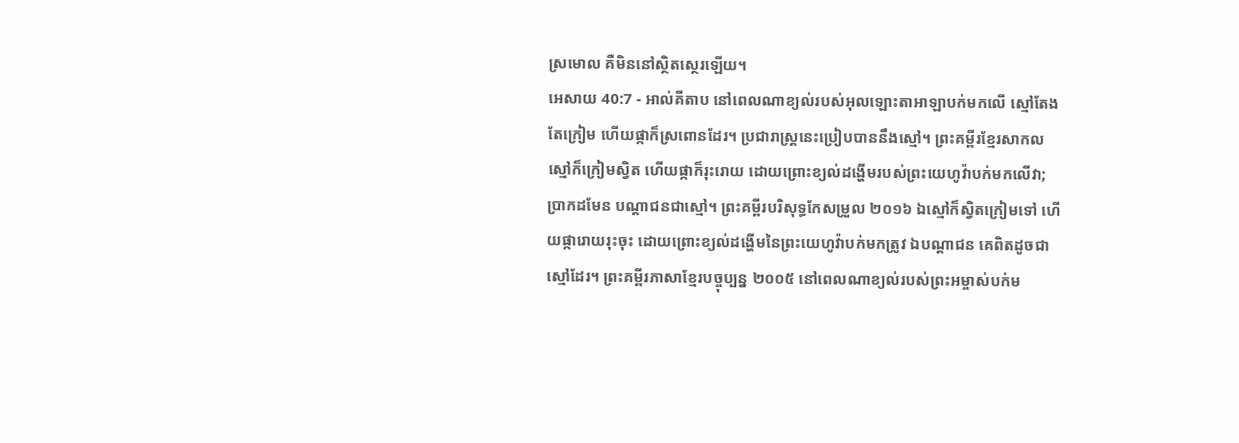ស្រមោល គឺមិននៅស្ថិតស្ថេរឡើយ។
អេសាយ 40:7 - អាល់គីតាប នៅពេលណាខ្យល់របស់អុលឡោះតាអាឡាបក់មកលើ ស្មៅតែងតែក្រៀម ហើយផ្កាក៏ស្រពោនដែរ។ ប្រជារាស្ត្រនេះប្រៀបបាននឹងស្មៅ។ ព្រះគម្ពីរខ្មែរសាកល ស្មៅក៏ក្រៀមស្វិត ហើយផ្កាក៏រុះរោយ ដោយព្រោះខ្យល់ដង្ហើមរបស់ព្រះយេហូវ៉ាបក់មកលើវា; ប្រាកដមែន បណ្ដាជនជាស្មៅ។ ព្រះគម្ពីរបរិសុទ្ធកែសម្រួល ២០១៦ ឯស្មៅក៏ស្វិតក្រៀមទៅ ហើយផ្ការោយរុះចុះ ដោយព្រោះខ្យល់ដង្ហើមនៃព្រះយេហូវ៉ាបក់មកត្រូវ ឯបណ្ដាជន គេពិតដូចជាស្មៅដែរ។ ព្រះគម្ពីរភាសាខ្មែរបច្ចុប្បន្ន ២០០៥ នៅពេលណាខ្យល់របស់ព្រះអម្ចាស់បក់ម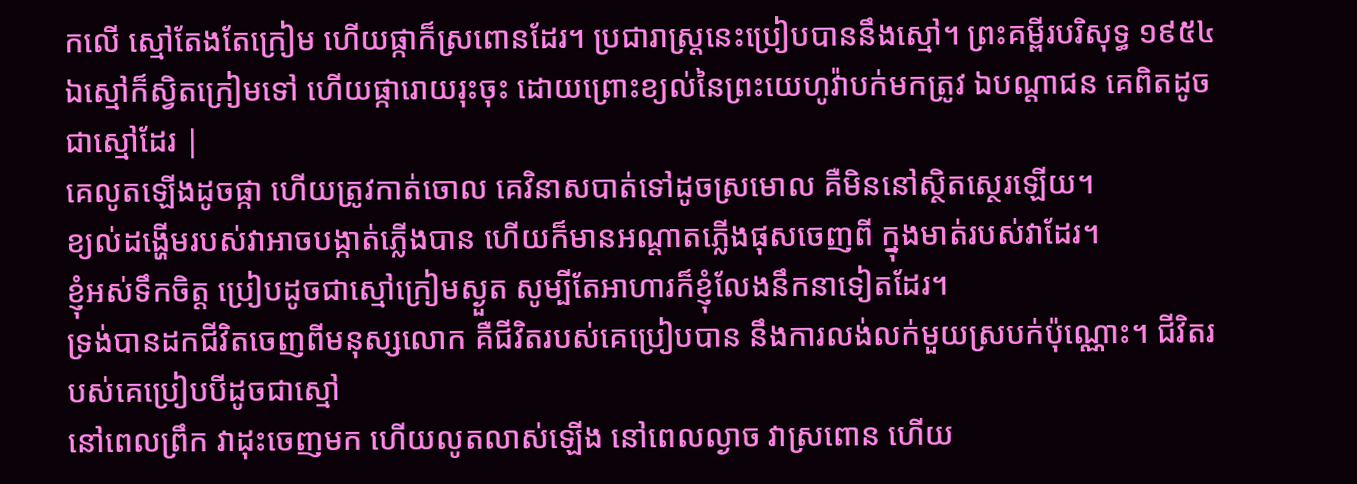កលើ ស្មៅតែងតែក្រៀម ហើយផ្កាក៏ស្រពោនដែរ។ ប្រជារាស្ត្រនេះប្រៀបបាននឹងស្មៅ។ ព្រះគម្ពីរបរិសុទ្ធ ១៩៥៤ ឯស្មៅក៏ស្វិតក្រៀមទៅ ហើយផ្ការោយរុះចុះ ដោយព្រោះខ្យល់នៃព្រះយេហូវ៉ាបក់មកត្រូវ ឯបណ្តាជន គេពិតដូចជាស្មៅដែរ |
គេលូតឡើងដូចផ្កា ហើយត្រូវកាត់ចោល គេវិនាសបាត់ទៅដូចស្រមោល គឺមិននៅស្ថិតស្ថេរឡើយ។
ខ្យល់ដង្ហើមរបស់វាអាចបង្កាត់ភ្លើងបាន ហើយក៏មានអណ្ដាតភ្លើងផុសចេញពី ក្នុងមាត់របស់វាដែរ។
ខ្ញុំអស់ទឹកចិត្ត ប្រៀបដូចជាស្មៅក្រៀមស្ងួត សូម្បីតែអាហារក៏ខ្ញុំលែងនឹកនាទៀតដែរ។
ទ្រង់បានដកជីវិតចេញពីមនុស្សលោក គឺជីវិតរបស់គេប្រៀបបាន នឹងការលង់លក់មួយស្របក់ប៉ុណ្ណោះ។ ជីវិតរបស់គេប្រៀបបីដូចជាស្មៅ
នៅពេលព្រឹក វាដុះចេញមក ហើយលូតលាស់ឡើង នៅពេលល្ងាច វាស្រពោន ហើយ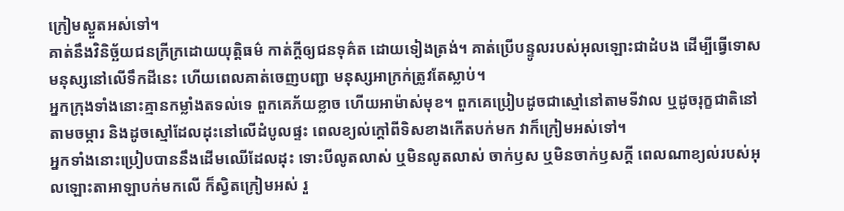ក្រៀមស្ងួតអស់ទៅ។
គាត់នឹងវិនិច្ឆ័យជនក្រីក្រដោយយុត្តិធម៌ កាត់ក្ដីឲ្យជនទុគ៌ត ដោយទៀងត្រង់។ គាត់ប្រើបន្ទូលរបស់អុលឡោះជាដំបង ដើម្បីធ្វើទោសមនុស្សនៅលើទឹកដីនេះ ហើយពេលគាត់ចេញបញ្ជា មនុស្សអាក្រក់ត្រូវតែស្លាប់។
អ្នកក្រុងទាំងនោះគ្មានកម្លាំងតទល់ទេ ពួកគេភ័យខ្លាច ហើយអាម៉ាស់មុខ។ ពួកគេប្រៀបដូចជាស្មៅនៅតាមទីវាល ឬដូចរុក្ខជាតិនៅតាមចម្ការ និងដូចស្មៅដែលដុះនៅលើដំបូលផ្ទះ ពេលខ្យល់ក្ដៅពីទិសខាងកើតបក់មក វាក៏ក្រៀមអស់ទៅ។
អ្នកទាំងនោះប្រៀបបាននឹងដើមឈើដែលដុះ ទោះបីលូតលាស់ ឬមិនលូតលាស់ ចាក់ឫស ឬមិនចាក់ឫសក្ដី ពេលណាខ្យល់របស់អុលឡោះតាអាឡាបក់មកលើ ក៏ស្វិតក្រៀមអស់ រួ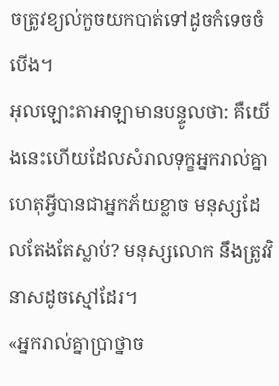ចត្រូវខ្យល់កួចយកបាត់ទៅដូចកំទេចចំបើង។
អុលឡោះតាអាឡាមានបន្ទូលថា: គឺយើងនេះហើយដែលសំរាលទុក្ខអ្នករាល់គ្នា ហេតុអ្វីបានជាអ្នកភ័យខ្លាច មនុស្សដែលតែងតែស្លាប់? មនុស្សលោក នឹងត្រូវវិនាសដូចស្មៅដែរ។
«អ្នករាល់គ្នាប្រាថ្នាច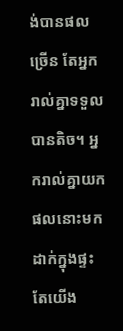ង់បានផលច្រើន តែអ្នករាល់គ្នាទទួលបានតិច។ អ្នករាល់គ្នាយកផលនោះមកដាក់ក្នុងផ្ទះ តែយើង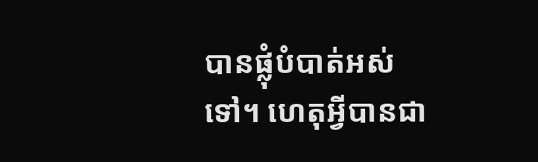បានផ្លុំបំបាត់អស់ទៅ។ ហេតុអ្វីបានជា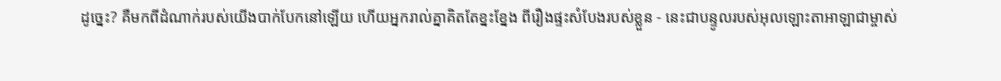ដូច្នេះ? គឺមកពីដំណាក់របស់យើងបាក់បែកនៅឡើយ ហើយអ្នករាល់គ្នាគិតតែខ្នះខ្នែង ពីរឿងផ្ទះសំបែងរបស់ខ្លួន - នេះជាបន្ទូលរបស់អុលឡោះតាអាឡាជាម្ចាស់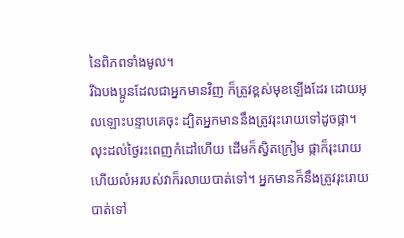នៃពិភពទាំងមូល។
រីឯបងប្អូនដែលជាអ្នកមានវិញ ក៏ត្រូវខ្ពស់មុខឡើងដែរ ដោយអុលឡោះបន្ទាបគេចុះ ដ្បិតអ្នកមាននឹងត្រូវរុះរោយទៅដូចផ្កា។
លុះដល់ថ្ងៃរះពេញកំដៅហើយ ដើមក៏ស្វិតក្រៀម ផ្កាក៏រុះរោយ ហើយលំអរបស់វាក៏រលាយបាត់ទៅ។ អ្នកមានក៏នឹងត្រូវរុះរោយបាត់ទៅ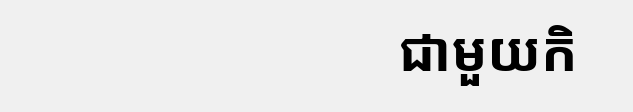ជាមួយកិ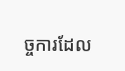ច្ចការដែល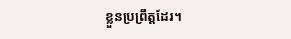ខ្លួនប្រព្រឹត្ដដែរ។